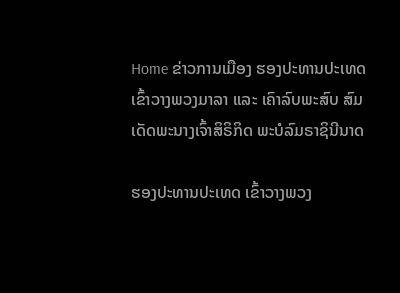Home ຂ່າວການເມືອງ ຮອງປະທານປະເທດ ເຂົ້າວາງພວງມາລາ ແລະ ເຄົາລົບພະສົບ ສົມເດັດພະນາງເຈົ້າສິຣິກິດ ພະບໍລົມຣາຊິນີນາດ

ຮອງປະທານປະເທດ ເຂົ້າວາງພວງ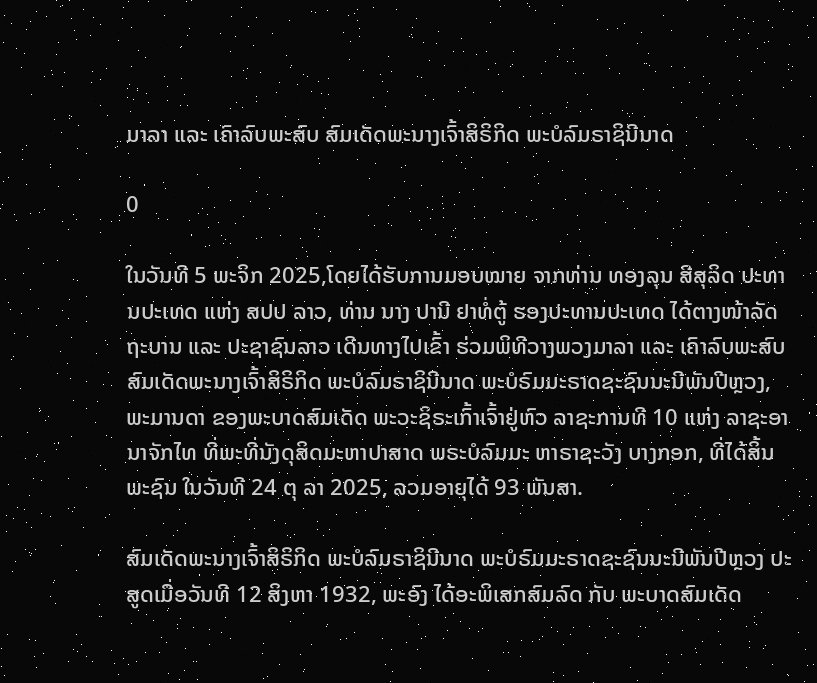ມາລາ ແລະ ເຄົາລົບພະສົບ ສົມເດັດພະນາງເຈົ້າສິຣິກິດ ພະບໍລົມຣາຊິນີນາດ

0

ໃນວັນທີ 5 ພະຈິກ 2025,ໂດຍໄດ້ຮັບການມອບໝາຍ ຈາກທ່ານ ທອງລຸນ ສີສຸລິດ ປະທານປະເທດ ແຫ່ງ ສປປ ລາວ, ທ່ານ ນາງ ປານີ ຢາທໍ່ຕູ້ ຮອງປະທານປະເທດ ໄດ້ຕາງໜ້າລັດຖະບານ ແລະ ປະຊາຊົນລາວ ເດີນທາງໄປເຂົ້າ ຮ່ວມພິທີວາງພວງມາລາ ແລະ ເຄົາລົບພະສົບ ສົມເດັດພະນາງເຈົ້າສິຣິກິດ ພະບໍລົມຣາຊິນີນາດ ພະບໍຣົມມະຣາດຊະຊົນນະນີພັນປີຫຼວງ, ພະມານດາ ຂອງພະບາດສົມເດັດ ພະວະຊິຣະເກົ້າເຈົ້າຢູ່ຫົວ ລາຊະການທີ 10 ແຫ່ງ ລາຊະອາ ນາຈັກໄທ ທີ່ພະທີ່ນັງດຸສິດມະຫາປາສາດ ພຣະບໍລົມມະ ຫາຣາຊະວັງ ບາງກອກ, ທີ່ໄດ້ສິ້ນພະຊົນ ໃນວັນທີ 24 ຕຸ ລາ 2025, ລວມອາຍຸໄດ້ 93 ພັນສາ.

ສົມເດັດພະນາງເຈົ້າສິຣິກິດ ພະບໍລົມຣາຊິນີນາດ ພະບໍຣົມມະຣາດຊະຊົນນະນີພັນປີຫຼວງ ປະສູດເມື່ອວັນທີ 12 ສິງຫາ 1932, ພະອົງ ໄດ້ອະພິເສກສົມລົດ ກັບ ພະບາດສົມເດັດ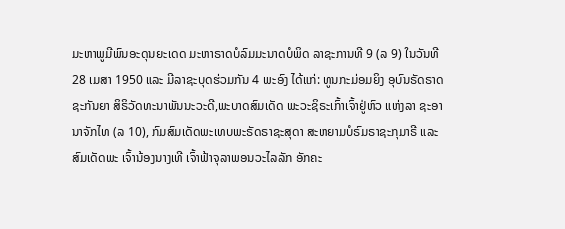ມະຫາພູມີພົນອະດຸນຍະເດດ ມະຫາຣາດບໍລົມມະນາດບໍພິດ ລາຊະການທີ 9 (ລ 9) ໃນວັນທີ 28 ເມສາ 1950 ແລະ ມີລາຊະບຸດຮ່ວມກັນ 4 ພະອົງ ໄດ້ແກ່: ທູນກະມ່ອມຍິງ ອຸບົນຣັດຣາດຊະກັນຍາ ສິຣິວັດທະນາພັນນະວະດີ,ພະບາດສົມເດັດ ພະວະຊິຣະເກົ້າເຈົ້າຢູ່ຫົວ ແຫ່ງລາ ຊະອານາຈັກໄທ (ລ 10), ກົມສົມເດັດພະເທບພະຣັດຣາຊະສຸດາ ສະຫຍາມບໍຣົມຣາຊະກຸມາຣີ ແລະ ສົມເດັດພະ ເຈົ້ານ້ອງນາງເທີ ເຈົ້າຟ້າຈຸລາພອນວະໄລລັກ ອັກຄະ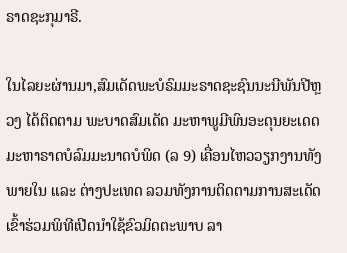ຣາດຊະກຸມາຣີ.

ໃນໄລຍະຜ່ານມາ,ສົມເດັດພະບໍຣົມມະຣາດຊະຊົນນະນີພັນປີຫຼວງ ໄດ້ຕິດຕາມ ພະບາດສົມເດັດ ມະຫາພູມີພົນອະດຸນຍະເດດ ມະຫາຣາດບໍລົມມະນາດບໍພິດ (ລ 9) ເຄື່ອນໄຫວວຽກງານທັງພາຍໃນ ແລະ ຕ່າງປະເທດ ລວມທັງການຕິດຕາມການສະເດັດເຂົ້າຮ່ວມພິທີເປີດນໍາໃຊ້ຂົວມິດຕະພາບ ລາ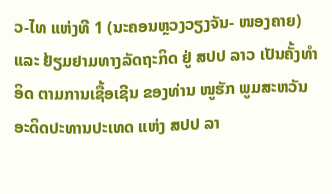ວ-ໄທ ແຫ່ງທີ 1 (ນະຄອນຫຼວງວຽງຈັນ- ໜອງຄາຍ) ແລະ ຢ້ຽມຢາມທາງລັດຖະກິດ ຢູ່ ສປປ ລາວ ເປັນຄັ້ງທໍາອິດ ຕາມການເຊື້ອເຊີນ ຂອງທ່ານ ໜູຮັກ ພູມສະຫວັນ ອະດິດປະທານປະເທດ ແຫ່ງ ສປປ ລາ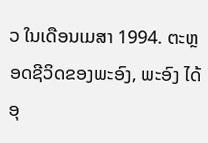ວ ໃນເດືອນເມສາ 1994. ຕະຫຼອດຊີວິດຂອງພະອົງ, ພະອົງ ໄດ້ ອຸ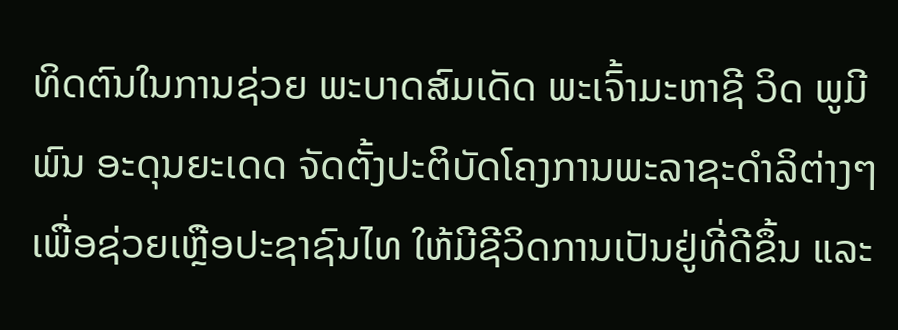ທິດຕົນໃນການຊ່ວຍ ພະບາດສົມເດັດ ພະເຈົ້າມະຫາຊີ ວິດ ພູມີພົນ ອະດຸນຍະເດດ ຈັດຕັ້ງປະຕິບັດໂຄງການພະລາຊະດໍາລິຕ່າງໆ ເພື່ອຊ່ວຍເຫຼືອປະຊາຊົນໄທ ໃຫ້ມີຊີວິດການເປັນຢູ່ທີ່ດີຂຶ້ນ ແລະ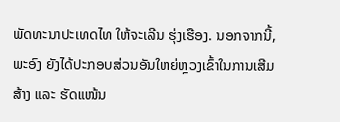ພັດທະນາປະເທດໄທ ໃຫ້ຈະເລີນ ຮຸ່ງເຮືອງ. ນອກຈາກນີ້, ພະອົງ ຍັງໄດ້ປະກອບສ່ວນອັນໃຫຍ່ຫຼວງເຂົ້າໃນການເສີມສ້າງ ແລະ ຮັດແໜ້ນ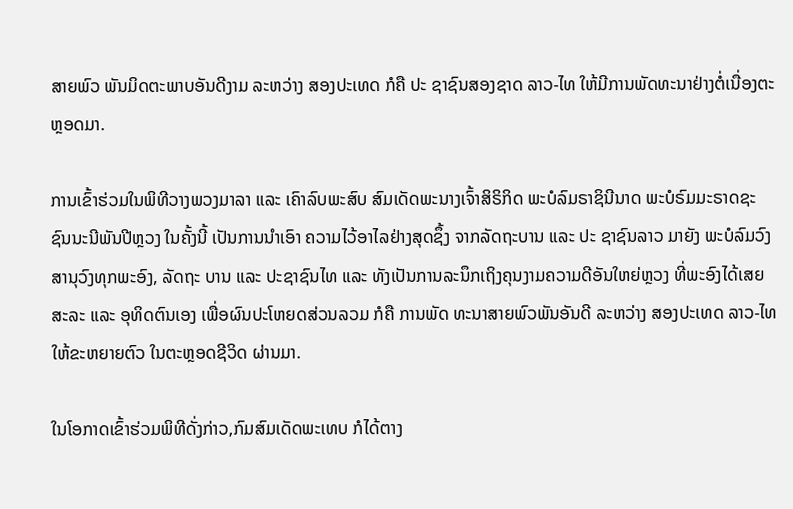ສາຍພົວ ພັນມິດຕະພາບອັນດີງາມ ລະຫວ່າງ ສອງປະເທດ ກໍຄື ປະ ຊາຊົນສອງຊາດ ລາວ-ໄທ ໃຫ້ມີການພັດທະນາຢ່າງຕໍ່ເນື່ອງຕະຫຼອດມາ.

ການເຂົ້າຮ່ວມໃນພິທີວາງພວງມາລາ ແລະ ເຄົາລົບພະສົບ ສົມເດັດພະນາງເຈົ້າສິຣິກິດ ພະບໍລົມຣາຊິນີນາດ ພະບໍຣົມມະຣາດຊະຊົນນະນີພັນປີຫຼວງ ໃນຄັ້ງນີ້ ເປັນການນຳເອົາ ຄວາມໄວ້ອາໄລຢ່າງສຸດຊຶ້ງ ຈາກລັດຖະບານ ແລະ ປະ ຊາຊົນລາວ ມາຍັງ ພະບໍລົມວົງສານຸວົງທຸກພະອົງ, ລັດຖະ ບານ ແລະ ປະຊາຊົນໄທ ແລະ ທັງເປັນການລະນຶກເຖິງຄຸນງາມຄວາມດີອັນໃຫຍ່ຫຼວງ ທີ່ພະອົງໄດ້ເສຍສະລະ ແລະ ອຸທິດຕົນເອງ ເພື່ອຜົນປະໂຫຍດສ່ວນລວມ ກໍຄື ການພັດ ທະນາສາຍພົວພັນອັນດີ ລະຫວ່າງ ສອງປະເທດ ລາວ-ໄທ ໃຫ້ຂະຫຍາຍຕົວ ໃນຕະຫຼອດຊີວິດ ຜ່ານມາ.

ໃນໂອກາດເຂົ້າຮ່ວມພິທີດັ່ງກ່າວ,ກົມສົມເດັດພະເທບ ກໍໄດ້ຕາງ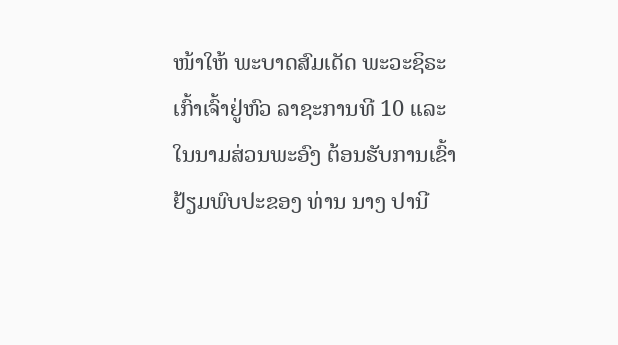ໜ້າໃຫ້ ພະບາດສົມເດັດ ພະວະຊິຣະເກົ້າເຈົ້າຢູ່ຫົວ ລາຊະການທີ 10 ແລະ ໃນນາມສ່ວນພະອົງ ຕ້ອນຮັບການເຂົ້າຢ້ຽມພົບປະຂອງ ທ່ານ ນາງ ປານີ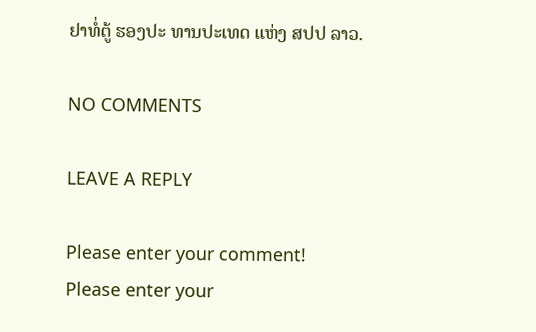ຢາທໍ່ຕູ້ ຮອງປະ ທານປະເທດ ແຫ່ງ ສປປ ລາວ.

NO COMMENTS

LEAVE A REPLY

Please enter your comment!
Please enter your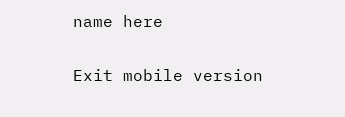name here

Exit mobile version